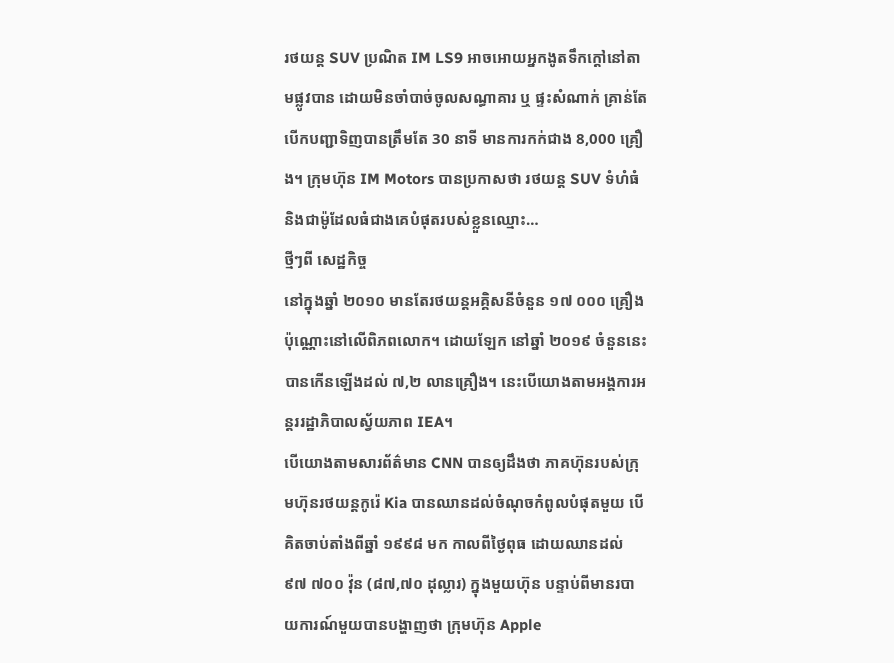រថយន្ត SUV ប្រណិត IM LS9 អាចអោយអ្នកងូតទឹកក្តៅនៅតាមផ្លូវបាន ដោយមិនចាំបាច់ចូលសណ្ធាគារ ឬ ផ្ទះសំណាក់ គ្រាន់តែបើកបញ្ជាទិញបានត្រឹមតែ 30 នាទី មានការកក់ជាង 8,000 គ្រឿង។ ក្រុមហ៊ុន IM Motors បានប្រកាសថា រថយន្ត SUV ទំហំធំ និងជាម៉ូដែលធំជាងគេបំផុតរបស់ខ្លួនឈ្មោះ…
ថ្មីៗពី សេដ្ឋកិច្ច
នៅក្នុងឆ្នាំ ២០១០ មានតែរថយន្តអគ្គិសនីចំនួន ១៧ ០០០ គ្រឿងប៉ុណ្ណោះនៅលើពិភពលោក។ ដោយឡែក នៅឆ្នាំ ២០១៩ ចំនួននេះបានកើនឡើងដល់ ៧,២ លានគ្រឿង។ នេះបើយោងតាមអង្គការអន្តររដ្ឋាភិបាលស្វ័យភាព IEA។
បើយោងតាមសារព័ត៌មាន CNN បានឲ្យដឹងថា ភាគហ៊ុនរបស់ក្រុមហ៊ុនរថយន្តកូរ៉េ Kia បានឈានដល់ចំណុចកំពូលបំផុតមួយ បើគិតចាប់តាំងពីឆ្នាំ ១៩៩៨ មក កាលពីថ្ងៃពុធ ដោយឈានដល់ ៩៧ ៧០០ វ៉ុន (៨៧,៧០ ដុល្លារ) ក្នុងមួយហ៊ុន បន្ទាប់ពីមានរបាយការណ៍មួយបានបង្ហាញថា ក្រុមហ៊ុន Apple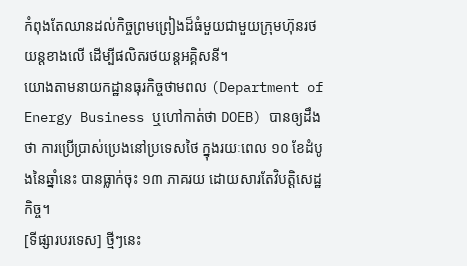កំពុងតែឈានដល់កិច្ចព្រមព្រៀងដ៏ធំមួយជាមួយក្រុមហ៊ុនរថយន្តខាងលើ ដើម្បីផលិតរថយន្តអគ្គិសនី។
យោងតាមនាយកដ្ឋានធុរកិច្ចថាមពល (Department of Energy Business ឬហៅកាត់ថា DOEB) បានឲ្យដឹងថា ការប្រើប្រាស់ប្រេងនៅប្រទេសថៃ ក្នុងរយៈពេល ១០ ខែដំបូងនៃឆ្នាំនេះ បានធ្លាក់ចុះ ១៣ ភាគរយ ដោយសារតែវិបត្តិសេដ្ឋកិច្ច។
[ទីផ្សារបរទេស] ថ្មីៗនេះ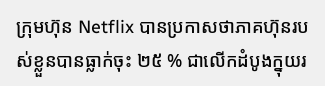ក្រុមហ៊ុន Netflix បានប្រកាសថាភាគហ៊ុនរបស់ខ្លួនបានធ្លាក់ចុះ ២៥ % ជាលើកដំបូងក្នុយរ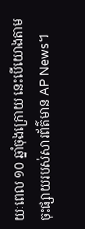យៈពេល ១០ ឆ្នាំចុងក្រោយ នេះបើយោងតាមចុះផ្សាយរបស់សារព័ត៌មាន AP News។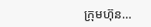ក្រុមហ៊ុន…